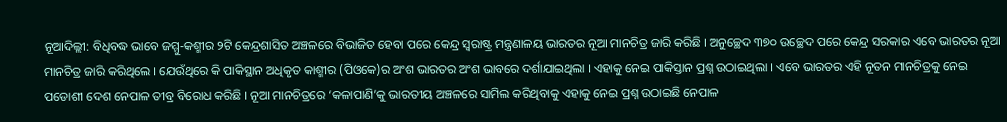ନୂଆଦିଲ୍ଲୀ: ବିଧିବଦ୍ଧ ଭାବେ ଜମ୍ମୁ-କଶ୍ମୀର ୨ଟି କେନ୍ଦ୍ରଶାସିତ ଅଞ୍ଚଳରେ ବିଭାଜିତ ହେବା ପରେ କେନ୍ଦ୍ର ସ୍ବରାଷ୍ଟ୍ର ମନ୍ତ୍ରଣାଳୟ ଭାରତର ନୂଆ ମାନଚିତ୍ର ଜାରି କରିଛି । ଅନୁଚ୍ଛେଦ ୩୭୦ ଉଚ୍ଛେଦ ପରେ କେନ୍ଦ୍ର ସରକାର ଏବେ ଭାରତର ନୂଆ ମାନଚିତ୍ର ଜାରି କରିଥିଲେ । ଯେଉଁଥିରେ କି ପାକିସ୍ଥାନ ଅଧିକୃତ କାଶ୍ମୀର (ପିଓକେ)ର ଅଂଶ ଭାରତର ଅଂଶ ଭାବରେ ଦର୍ଶାଯାଇଥିଲା । ଏହାକୁ ନେଇ ପାକିସ୍ତାନ ପ୍ରଶ୍ନ ଉଠାଇଥିଲା । ଏବେ ଭାରତର ଏହି ନୂତନ ମାନଚିତ୍ରକୁ ନେଇ ପଡୋଶୀ ଦେଶ ନେପାଳ ତୀବ୍ର ବିରୋଧ କରିଛି । ନୂଆ ମାନଚିତ୍ରରେ ‘କଳାପାଣି’କୁ ଭାରତୀୟ ଅଞ୍ଚଳରେ ସାମିଲ କରିଥିବାକୁ ଏହାକୁ ନେଇ ପ୍ରଶ୍ନ ଉଠାଇଛି ନେପାଳ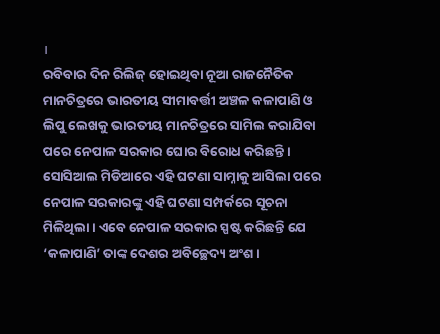।
ରବିବାର ଦିନ ରିଲିଜ୍ ହୋଇଥିବା ନୂଆ ରାଜନୈତିକ ମାନଚିତ୍ରରେ ଭାରତୀୟ ସୀମାବର୍ତ୍ତୀ ଅଞ୍ଚଳ କଳାପାଣି ଓ ଲିପୁ ଲେଖକୁ ଭାରତୀୟ ମାନଚିତ୍ରରେ ସାମିଲ କରାଯିବା ପରେ ନେପାଳ ସରକାର ଘୋର ବିରୋଧ କରିଛନ୍ତି । ସୋସିଆଲ ମିଡିଆରେ ଏହି ଘଟଣା ସାମ୍ନାକୁ ଆସିଲା ପରେ ନେପାଳ ସରକାରଙ୍କୁ ଏହି ଘଟଣା ସମ୍ପର୍କରେ ସୂଚନା ମିଳିଥିଲା । ଏବେ ନେପାଳ ସରକାର ସ୍ପଷ୍ଟ କରିଛନ୍ତି ଯେ ‘କଳାପାଣି’ ତାଙ୍କ ଦେଶର ଅବିଚ୍ଛେଦ୍ୟ ଅଂଶ ।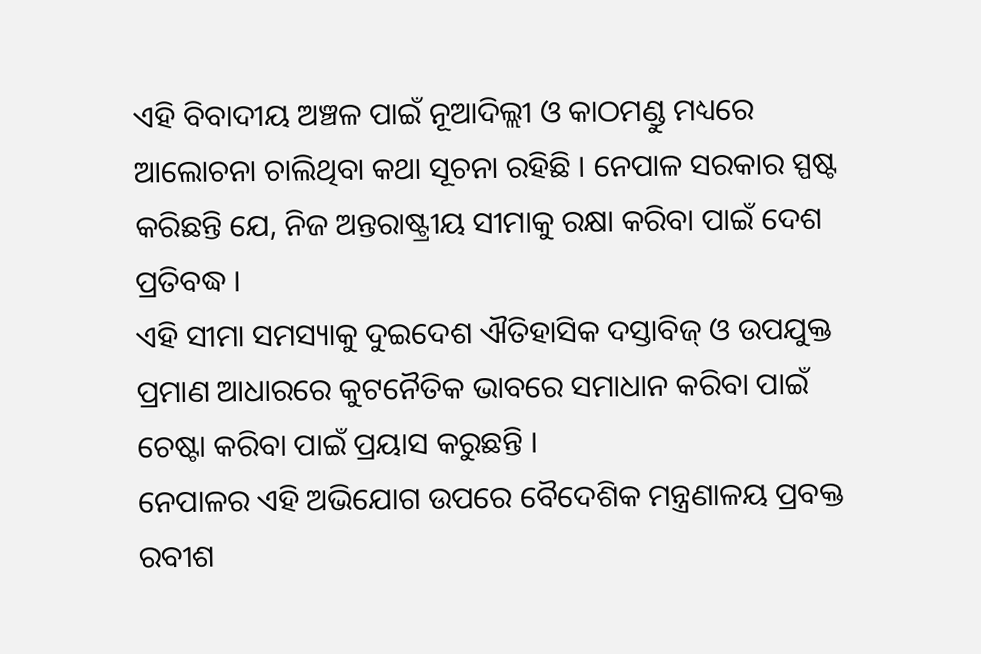ଏହି ବିବାଦୀୟ ଅଞ୍ଚଳ ପାଇଁ ନୂଆଦିଲ୍ଲୀ ଓ କାଠମଣ୍ଡୁ ମଧ୍ୟରେ ଆଲୋଚନା ଚାଲିଥିବା କଥା ସୂଚନା ରହିଛି । ନେପାଳ ସରକାର ସ୍ପଷ୍ଟ କରିଛନ୍ତି ଯେ, ନିଜ ଅନ୍ତରାଷ୍ଟ୍ରୀୟ ସୀମାକୁ ରକ୍ଷା କରିବା ପାଇଁ ଦେଶ ପ୍ରତିବଦ୍ଧ ।
ଏହି ସୀମା ସମସ୍ୟାକୁ ଦୁଇଦେଶ ଐତିହାସିକ ଦସ୍ତାବିଜ୍ ଓ ଉପଯୁକ୍ତ ପ୍ରମାଣ ଆଧାରରେ କୁଟନୈତିକ ଭାବରେ ସମାଧାନ କରିବା ପାଇଁ ଚେଷ୍ଟା କରିବା ପାଇଁ ପ୍ରୟାସ କରୁଛନ୍ତି ।
ନେପାଳର ଏହି ଅଭିଯୋଗ ଉପରେ ବୈଦେଶିକ ମନ୍ତ୍ରଣାଳୟ ପ୍ରବକ୍ତ ରବୀଶ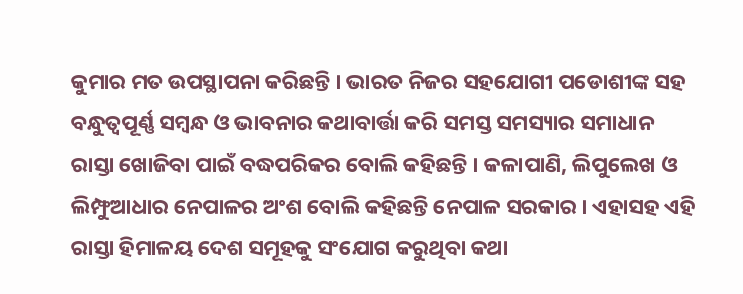କୁମାର ମତ ଉପସ୍ଥାପନା କରିଛନ୍ତି । ଭାରତ ନିଜର ସହଯୋଗୀ ପଡୋଶୀଙ୍କ ସହ ବନ୍ଧୁତ୍ବପୂର୍ଣ୍ଣ ସମ୍ବନ୍ଧ ଓ ଭାବନାର କଥାବାର୍ତ୍ତା କରି ସମସ୍ତ ସମସ୍ୟାର ସମାଧାନ ରାସ୍ତା ଖୋଜିବା ପାଇଁ ବଦ୍ଧପରିକର ବୋଲି କହିଛନ୍ତି । କଳାପାଣି, ଲିପୁଲେଖ ଓ ଲିମ୍ଫୁଆଧାର ନେପାଳର ଅଂଶ ବୋଲି କହିଛନ୍ତି ନେପାଳ ସରକାର । ଏହାସହ ଏହି ରାସ୍ତା ହିମାଳୟ ଦେଶ ସମୂହକୁ ସଂଯୋଗ କରୁଥିବା କଥା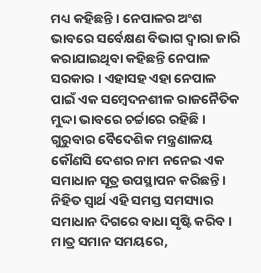ମଧ୍ୟ କହିଛନ୍ତି । ନେପାଳର ଅଂଶ ଭାବରେ ସର୍ବେକ୍ଷଣ ବିଭାଗ ଦ୍ବାରା ଜାରି କରାଯାଇଥିବା କହିଛନ୍ତି ନେପାଳ ସରକାର । ଏହାସହ ଏହା ନେପାଳ ପାଇଁ ଏକ ସମ୍ବେଦନଶୀଳ ରାଜନୈତିକ ମୁଦ୍ଦା ଭାବରେ ଚର୍ଚ୍ଚାରେ ରହିଛି ।
ଗୁରୁବାର ବୈଦେଶିକ ମନ୍ତ୍ରଣାଳୟ କୌଣସି ଦେଶର ନାମ ନନେଇ ଏକ ସମାଧାନ ସୂତ୍ର ଉପସ୍ଥାପନ କରିଛନ୍ତି । ନିହିତ ସ୍ବାର୍ଥ ଏହି ସମସ୍ତ ସମସ୍ୟାର ସମାଧାନ ଦିଗରେ ବାଧା ସୃଷ୍ଟି କରିବ । ମାତ୍ର ସମାନ ସମୟରେ,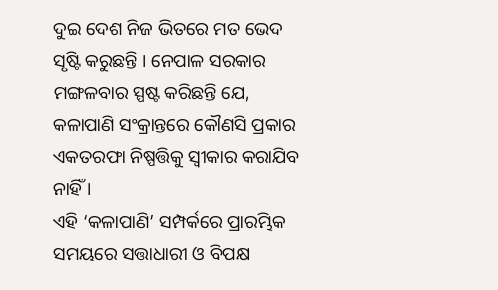ଦୁଇ ଦେଶ ନିଜ ଭିତରେ ମତ ଭେଦ ସୃଷ୍ଟି କରୁଛନ୍ତି । ନେପାଳ ସରକାର ମଙ୍ଗଳବାର ସ୍ପଷ୍ଟ କରିଛନ୍ତି ଯେ, କଳାପାଣି ସଂକ୍ରାନ୍ତରେ କୌଣସି ପ୍ରକାର ଏକତରଫା ନିଷ୍ପତ୍ତିକୁ ସ୍ବୀକାର କରାଯିବ ନାହିଁ ।
ଏହି ‘କଳାପାଣି’ ସମ୍ପର୍କରେ ପ୍ରାରମ୍ଭିକ ସମୟରେ ସତ୍ତାଧାରୀ ଓ ବିପକ୍ଷ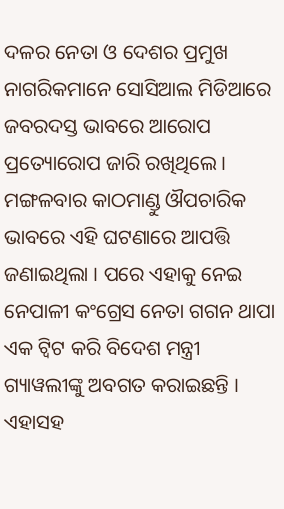ଦଳର ନେତା ଓ ଦେଶର ପ୍ରମୁଖ ନାଗରିକମାନେ ସୋସିଆଲ ମିଡିଆରେ ଜବରଦସ୍ତ ଭାବରେ ଆରୋପ ପ୍ରତ୍ୟୋରୋପ ଜାରି ରଖିଥିଲେ । ମଙ୍ଗଳବାର କାଠମାଣ୍ଡୁ ଔପଚାରିକ ଭାବରେ ଏହି ଘଟଣାରେ ଆପତ୍ତି ଜଣାଇଥିଲା । ପରେ ଏହାକୁ ନେଇ ନେପାଳୀ କଂଗ୍ରେସ ନେତା ଗଗନ ଥାପା ଏକ ଟ୍ବିଟ କରି ବିଦେଶ ମନ୍ତ୍ରୀ ଗ୍ୟାୱଲୀଙ୍କୁ ଅବଗତ କରାଇଛନ୍ତି । ଏହାସହ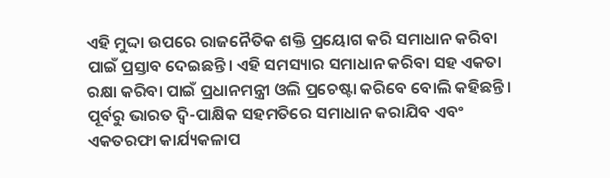ଏହି ମୁଦ୍ଦା ଉପରେ ରାଜନୈତିକ ଶକ୍ତି ପ୍ରୟୋଗ କରି ସମାଧାନ କରିବା ପାଇଁ ପ୍ରସ୍ତାବ ଦେଇଛନ୍ତି। ଏହି ସମସ୍ୟାର ସମାଧାନ କରିବା ସହ ଏକତା ରକ୍ଷା କରିବା ପାଇଁ ପ୍ରଧାନମନ୍ତ୍ରୀ ଓଲି ପ୍ରଚେଷ୍ଟା କରିବେ ବୋଲି କହିଛନ୍ତି । ପୂର୍ବରୁ ଭାରତ ଦ୍ବି-ପାକ୍ଷିକ ସହମତିରେ ସମାଧାନ କରାଯିବ ଏବଂ ଏକତରଫା କାର୍ଯ୍ୟକଳାପ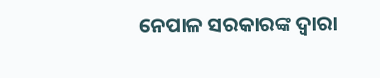ନେପାଳ ସରକାରଙ୍କ ଦ୍ବାରା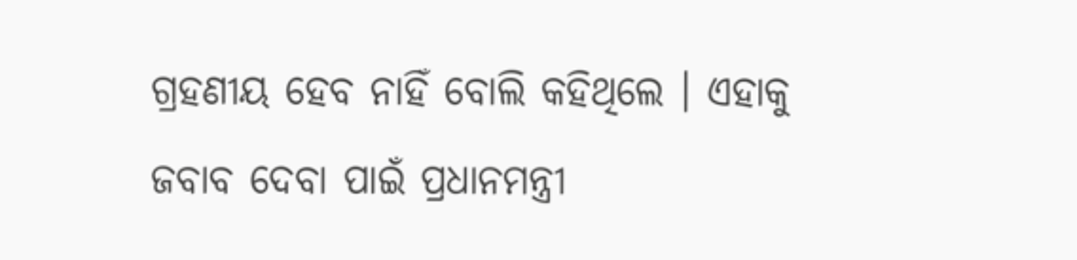ଗ୍ରହଣୀୟ ହେବ ନାହିଁ ବୋଲି କହିଥିଲେ । ଏହାକୁ ଜବାବ ଦେବା ପାଇଁ ପ୍ରଧାନମନ୍ତ୍ରୀ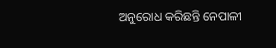ଅନୁରୋଧ କରିଛନ୍ତି ନେପାଳୀ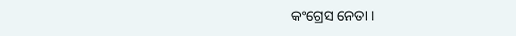କଂଗ୍ରେସ ନେତା ।